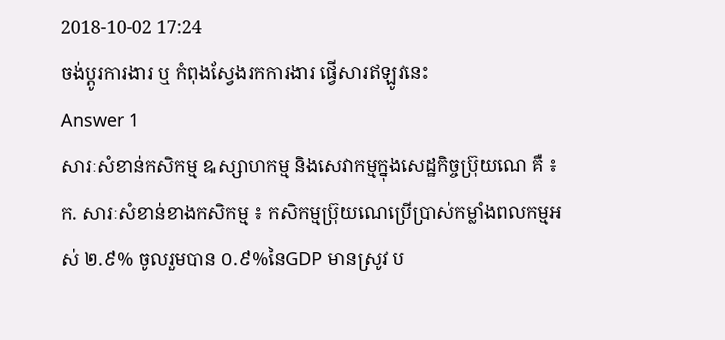2018-10-02 17:24
ចង់ប្តូរការងារ ឬ កំពុងស្វែងរកការងារ ផ្វើសារឥឡូវនេះ
Answer 1
សារៈសំខាន់កសិកម្ម ឩស្សាហកម្ម និងសេវាកម្មក្នុងសេដ្ឋកិច្ចប្រ៊ុយណេ គឺ ៖
ក. សារៈសំខាន់ខាងកសិកម្ម ៖ កសិកម្មប្រ៊ុយណេប្រើប្រាស់កម្លាំងពលកម្មអស់ ២.៩% ចូលរួមបាន ០.៩%នៃGDP មានស្រូវ ប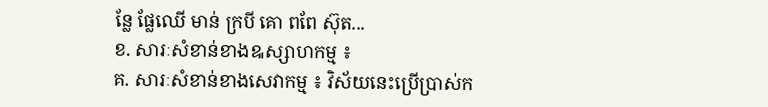ន្លែ ផ្លែឈើ មាន់ ក្របី គោ ពពែ ស៊ុត...
ខ. សារៈសំខាន់ខាងឩស្សាហកម្ម ៖
គ. សារៈសំខាន់ខាងសេវាកម្ម ៖ វិស័យនេះប្រើប្រាស់ក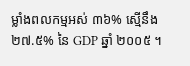ម្លាំងពលកម្មអស់ ៣៦% ស្មើនឹង ២៧.៥% នៃ GDP ឆ្នាំ ២០០៥ ។